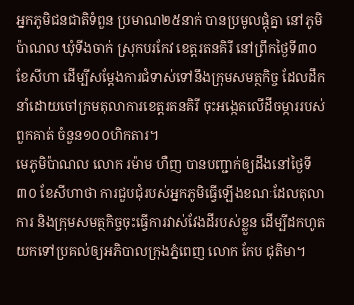អ្នកភូមិជនជាតិទំពួន ប្រមាណ២៥នាក់ បានប្រមូលផ្តុំគ្នា នៅភូមិប៉ាណល ឃុំទីងចាក់ ស្រុកបរកែវ ខេត្តរតនគិរី នៅព្រឹកថ្ងៃទី៣០ ខែសីហា ដើម្បីសម្ដែងការជំទាស់ទៅនឹងក្រុមសមត្ថកិច្ច ដែលដឹកនាំដោយចៅក្រមតុលាការខេត្តរតនគិរី ចុះអង្កេតលើដីចម្ការរបស់ពួកគាត់ ចំនួន១០០ហិកតារ។
មេភូមិប៉ាណល លោក រម៉ាម ហឺញ បានបញ្ជាក់ឲ្យដឹងនៅថ្ងៃទី៣០ ខែសីហាថា ការជួបជុំរបស់អ្នកភូមិធ្វើឡើងខណៈដែលតុលាការ និងក្រុមសមត្ថកិច្ចចុះធ្វើការវាស់វែងដីរបស់ខ្លួន ដើម្បីដកហូតយកទៅប្រគល់ឲ្យអភិបាលក្រុងភ្នំពេញ លោក កែប ជុតិមា។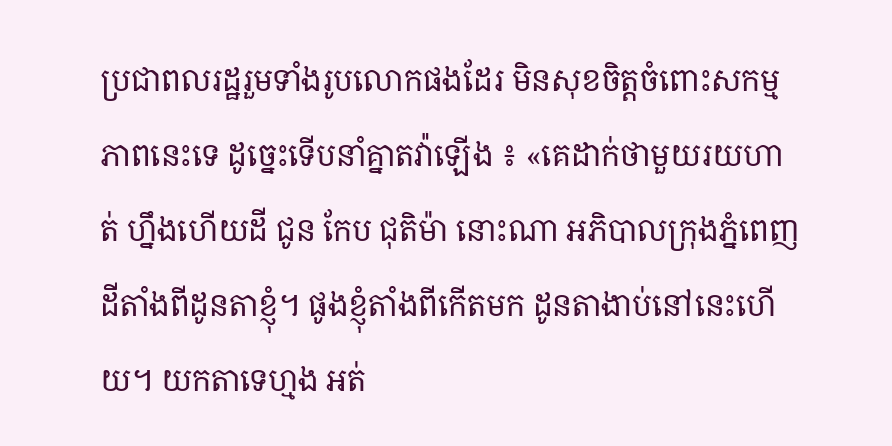ប្រជាពលរដ្ឋរួមទាំងរូបលោកផងដែរ មិនសុខចិត្តចំពោះសកម្មភាពនេះទេ ដូច្នេះទើបនាំគ្នាតវ៉ាឡើង ៖ «គេដាក់ថាមួយរយហាត់ ហ្នឹងហើយដី ជូន កែប ជុតិម៉ា នោះណា អភិបាលក្រុងភ្នំពេញ ដីតាំងពីដូនតាខ្ញុំ។ ផូងខ្ញុំតាំងពីកើតមក ដូនតាងាប់នៅនេះហើយ។ យកតាទេហ្មង អត់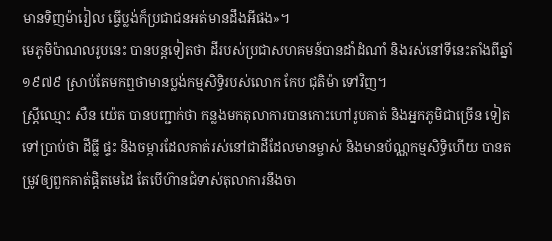មានទិញម៉ារៀល ធ្វើប្លង់ក៏ប្រជាជនអត់មានដឹងអីផង»។
មេភូមិប៉ាណលរូបនេះ បានបន្តទៀតថា ដីរបស់ប្រជាសហគមន៍បានដាំដំណាំ និងរស់នៅទីនេះតាំងពីឆ្នាំ១៩៧៩ ស្រាប់តែមកឮថាមានប្លង់កម្មសិទ្ធិរបស់លោក កែប ជុតិម៉ា ទៅវិញ។
ស្រ្តីឈ្មោះ សឺន យ៉េត បានបញ្ជាក់ថា កន្លងមកតុលាការបានកោះហៅរូបគាត់ និងអ្នកភូមិជាច្រើន ទៀតទៅប្រាប់ថា ដីធ្លី ផ្ទះ និងចម្ការដែលគាត់រស់នៅជាដីដែលមានម្ចាស់ និងមានប័ណ្ណកម្មសិទ្ធិហើយ បានតម្រូវឲ្យពួកគាត់ផ្ដិតមេដៃ តែបើហ៊ានជំទាស់តុលាការនឹងចា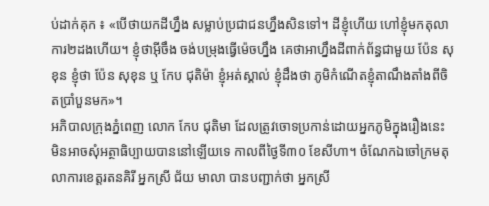ប់ដាក់គុក ៖ «បើថាយកដីហ្នឹង សម្លាប់ប្រជាជនហ្នឹងសិនទៅ។ ដីខ្ញុំហើយ ហៅខ្ញុំមកតុលាការ២ដងហើយ។ ខ្ញុំថាអ៊ីចឹង ចង់បម្រុងធ្វើម៉េចហ្នឹង គេថាអាហ្នឹងដីពាក់ព័ន្ធជាមួយ ប៉ែន សុខុន ខ្ញុំថា ប៉ែន សុខុន ឬ កែប ជុតិម៉ា ខ្ញុំអត់ស្គាល់ ខ្ញុំដឹងថា ភូមិកំណើតខ្ញុំតាណឹងតាំងពីចិតប្រាំបួនមក»។
អភិបាលក្រុងភ្នំពេញ លោក កែប ជុតិមា ដែលត្រូវចោទប្រកាន់ដោយអ្នកភូមិក្នុងរឿងនេះ មិនអាចសុំអត្ថាធិប្បាយបាននៅឡើយទេ កាលពីថ្ងៃទី៣០ ខែសីហា។ ចំណែកឯចៅក្រមតុលាការខេត្តរតនគិរី អ្នកស្រី ជ័យ មាលា បានបញ្ជាក់ថា អ្នកស្រី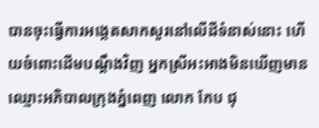បានចុះធ្វើការអង្កេតសាកសួរនៅលើដីទំនាស់នោះ ហើយចំពោះដើមបណ្ដឹងវិញ អ្នកស្រីអះអាងមិនឃើញមានឈ្មោះអភិបាលក្រុងភ្នំពេញ លោក កែប ជុ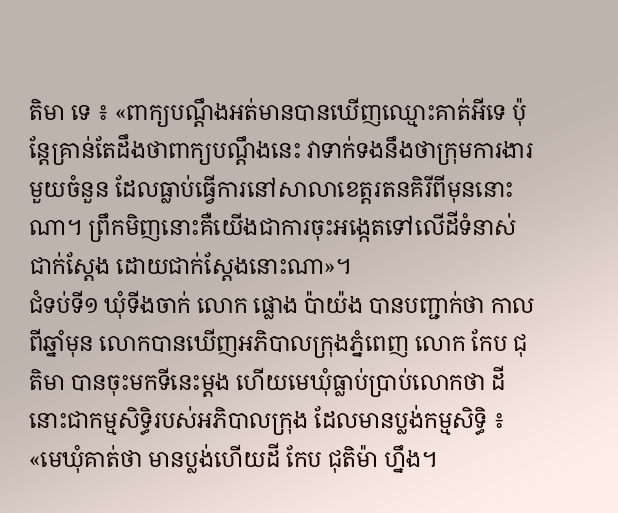តិមា ទេ ៖ «ពាក្យបណ្ដឹងអត់មានបានឃើញឈ្មោះគាត់អីទេ ប៉ុន្តែគ្រាន់តែដឹងថាពាក្យបណ្ដឹងនេះ វាទាក់ទងនឹងថាក្រុមការងារមួយចំនួន ដែលធ្លាប់ធ្វើការនៅសាលាខេត្តរតនគិរីពីមុននោះណា។ ព្រឹកមិញនោះគឺយើងជាការចុះអង្កេតទៅលើដីទំនាស់ជាក់ស្ដែង ដោយជាក់ស្ដែងនោះណា»។
ជំទប់ទី១ ឃុំទីងចាក់ លោក ផ្លោង ប៉ាយ៉ង បានបញ្ជាក់ថា កាលពីឆ្នាំមុន លោកបានឃើញអភិបាលក្រុងភ្នំពេញ លោក កែប ជុតិមា បានចុះមកទីនេះម្ដង ហើយមេឃុំធ្លាប់ប្រាប់លោកថា ដីនោះជាកម្មសិទ្ធិរបស់អភិបាលក្រុង ដែលមានប្លង់កម្មសិទ្ធិ ៖ «មេឃុំគាត់ថា មានប្លង់ហើយដី កែប ជុតិម៉ា ហ្នឹង។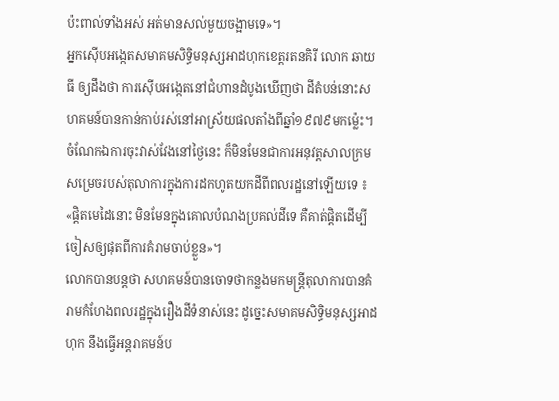ប៉ះពាល់ទាំងអស់ អត់មានសល់មួយចង្អាមទេ»។
អ្នកស៊ើបអង្កេតសមាគមសិទ្ធិមនុស្សអាដហុកខេត្តរតនគិរី លោក ឆាយ ធី ឲ្យដឹងថា ការស៊ើបអង្កេតនៅជំហានដំបូងឃើញថា ដីតំបន់នោះសហគមន៍បានកាន់កាប់រស់នៅអាស្រ័យផលតាំងពីឆ្នាំ១៩៧៩មកម្ល៉េះ។ ចំណែកឯការចុះវាស់វែងនៅថ្ងៃនេះ ក៏មិនមែនជាការអនុវត្តសាលក្រមសម្រេចរបស់តុលាការក្នុងការដកហូតយកដីពីពលរដ្ឋនៅឡើយទេ ៖ «ផ្ដិតមេដៃនោះ មិនមែនក្នុងគោលបំណងប្រគល់ដីទេ គឺគាត់ផ្ដិតដើម្បីចៀសឲ្យផុតពីការគំរាមចាប់ខ្លួន»។
លោកបានបន្តថា សហគមន៍បានចោទថាកន្លងមកមន្ត្រីតុលាការបានគំរាមកំហែងពលរដ្ឋក្នុងរឿងដីទំនាស់នេះ ដូច្នេះសមាគមសិទ្ធិមនុស្សអាដហុក នឹងធ្វើអន្តរាគមន៍ប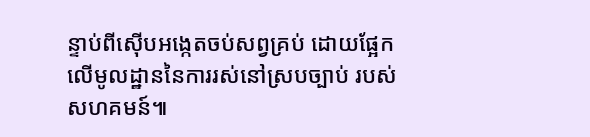ន្ទាប់ពីស៊ើបអង្កេតចប់សព្វគ្រប់ ដោយផ្អែកលើមូលដ្ឋាននៃការរស់នៅស្របច្បាប់ របស់សហគមន៍៕